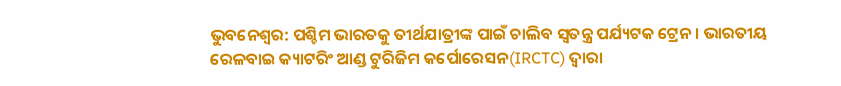ଭୁବନେଶ୍ବର: ପଶ୍ଚିମ ଭାରତକୁ ତୀର୍ଥଯାତ୍ରୀଙ୍କ ପାଇଁ ଚାଲିବ ସ୍ବତନ୍ତ୍ର ପର୍ଯ୍ୟଟକ ଟ୍ରେନ । ଭାରତୀୟ ରେଳବାଇ କ୍ୟାଟରିଂ ଆଣ୍ଡ ଟୁରିଜିମ କର୍ପୋରେସନ(IRCTC) ଦ୍ବାରା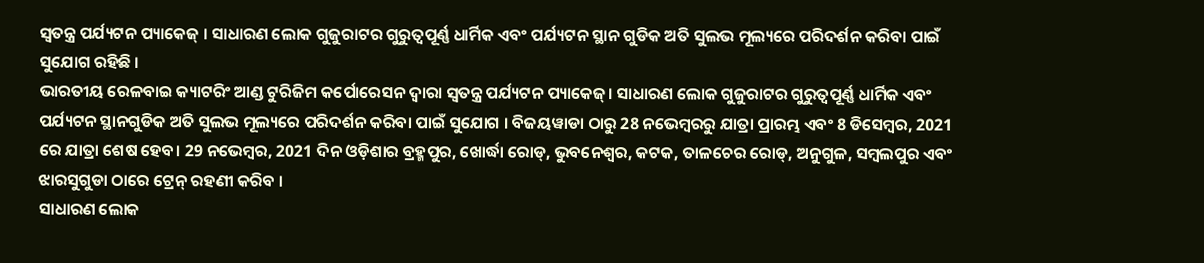ସ୍ବତନ୍ତ୍ର ପର୍ଯ୍ୟଟନ ପ୍ୟାକେଜ୍ । ସାଧାରଣ ଲୋକ ଗୁଜୁରାଟର ଗୁରୁତ୍ବପୂର୍ଣ୍ଣ ଧାର୍ମିକ ଏବଂ ପର୍ଯ୍ୟଟନ ସ୍ଥାନ ଗୁଡିକ ଅତି ସୁଲଭ ମୂଲ୍ୟରେ ପରିଦର୍ଶନ କରିବା ପାଇଁ ସୁଯୋଗ ରହିଛି ।
ଭାରତୀୟ ରେଳବାଇ କ୍ୟାଟରିଂ ଆଣ୍ଡ ଟୁରିଜିମ କର୍ପୋରେସନ ଦ୍ବାରା ସ୍ବତନ୍ତ୍ର ପର୍ଯ୍ୟଟନ ପ୍ୟାକେଜ୍। ସାଧାରଣ ଲୋକ ଗୁଜୁରାଟର ଗୁରୁତ୍ବପୂର୍ଣ୍ଣ ଧାର୍ମିକ ଏବଂ ପର୍ଯ୍ୟଟନ ସ୍ଥାନଗୁଡିକ ଅତି ସୁଲଭ ମୂଲ୍ୟରେ ପରିଦର୍ଶନ କରିବା ପାଇଁ ସୁଯୋଗ । ବିଜୟୱାଡା ଠାରୁ 28 ନଭେମ୍ବରରୁ ଯାତ୍ରା ପ୍ରାରମ୍ଭ ଏବଂ 8 ଡିସେମ୍ବର, 2021 ରେ ଯାତ୍ରା ଶେଷ ହେବ। 29 ନଭେମ୍ବର, 2021 ଦିନ ଓଡ଼ିଶାର ବ୍ରହ୍ମପୁର, ଖୋର୍ଦ୍ଧା ରୋଡ୍, ଭୁବନେଶ୍ବର, କଟକ, ତାଳଚେର ରୋଡ୍, ଅନୁଗୁଳ, ସମ୍ବଲପୁର ଏବଂ ଝାରସୁଗୁଡା ଠାରେ ଟ୍ରେନ୍ ରହଣୀ କରିବ ।
ସାଧାରଣ ଲୋକ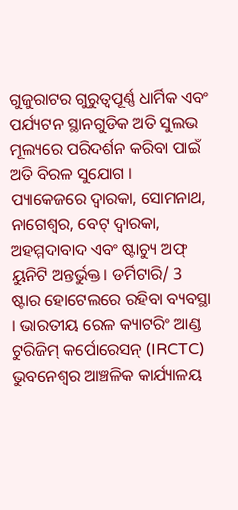ଗୁଜୁରାଟର ଗୁରୁତ୍ବପୂର୍ଣ୍ଣ ଧାର୍ମିକ ଏବଂ ପର୍ଯ୍ୟଟନ ସ୍ଥାନଗୁଡିକ ଅତି ସୁଲଭ ମୂଲ୍ୟରେ ପରିଦର୍ଶନ କରିବା ପାଇଁ ଅତି ବିରଳ ସୁଯୋଗ । ପ୍ୟାକେଜରେ ଦ୍ବାରକା, ସୋମନାଥ, ନାଗେଶ୍ବର, ବେଟ୍ ଦ୍ବାରକା, ଅହମ୍ମଦାବାଦ ଏବଂ ଷ୍ଟାଚ୍ୟୁ ଅଫ୍ ୟୁନିଟି ଅନ୍ତର୍ଭୁକ୍ତ। ଡର୍ମିଟାରି/ 3 ଷ୍ଟାର ହୋଟେଲରେ ରହିବା ବ୍ୟବସ୍ଥା । ଭାରତୀୟ ରେଳ କ୍ୟାଟରିଂ ଆଣ୍ଡ ଟୁରିଜିମ୍ କର୍ପୋରେସନ୍ (IRCTC) ଭୁବନେଶ୍ବର ଆଞ୍ଚଳିକ କାର୍ଯ୍ୟାଳୟ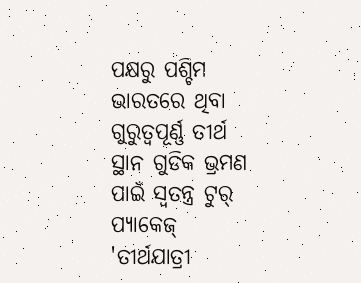ପକ୍ଷରୁ ପଶ୍ଚିମ ଭାରତରେ ଥିବା ଗୁରୁତ୍ବପୂର୍ଣ୍ଣ ତୀର୍ଥ ସ୍ଥାନ ଗୁଡିକ ଭ୍ରମଣ ପାଇଁ ସ୍ବତନ୍ତ୍ର ଟୁର୍ ପ୍ୟାକେଜ୍ 'ତୀର୍ଥଯାତ୍ରୀ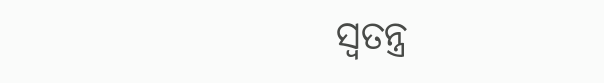ସ୍ବତନ୍ତ୍ର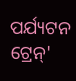ପର୍ଯ୍ୟଟନ ଟ୍ରେନ୍'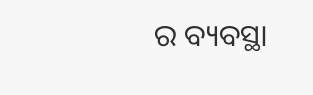ର ବ୍ୟବସ୍ଥା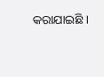କରାଯାଇଛି ।